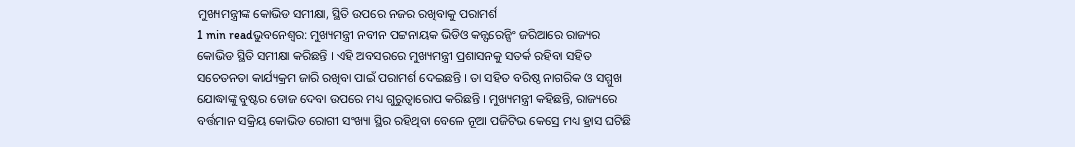ମୁଖ୍ୟମନ୍ତ୍ରୀଙ୍କ କୋଭିଡ ସମୀକ୍ଷା, ସ୍ଥିତି ଉପରେ ନଜର ରଖିବାକୁ ପରାମର୍ଶ
1 min readଭୁବନେଶ୍ୱର: ମୁଖ୍ୟମନ୍ତ୍ରୀ ନବୀନ ପଟ୍ଟନାୟକ ଭିଡିଓ କନ୍ଫରେନ୍ସିଂ ଜରିଆରେ ରାଜ୍ୟର କୋଭିଡ ସ୍ଥିତି ସମୀକ୍ଷା କରିଛନ୍ତି । ଏହି ଅବସରରେ ମୁଖ୍ୟମନ୍ତ୍ରୀ ପ୍ରଶାସନକୁ ସତର୍କ ରହିବା ସହିତ ସଚେତନତା କାର୍ଯ୍ୟକ୍ରମ ଜାରି ରଖିବା ପାଇଁ ପରାମର୍ଶ ଦେଇଛନ୍ତି । ତା ସହିତ ବରିଷ୍ଠ ନାଗରିକ ଓ ସମ୍ମୁଖ ଯୋଦ୍ଧାଙ୍କୁ ବୁଷ୍ଟର ଡୋଜ ଦେବା ଉପରେ ମଧ୍ୟ ଗୁରୁତ୍ୱାରୋପ କରିଛନ୍ତି । ମୁଖ୍ୟମନ୍ତ୍ରୀ କହିଛନ୍ତି, ରାଜ୍ୟରେ ବର୍ତ୍ତମାନ ସକ୍ରିୟ କୋଭିଡ ରୋଗୀ ସଂଖ୍ୟା ସ୍ଥିର ରହିଥିବା ବେଳେ ନୂଆ ପଜିଟିଭ କେସ୍ରେ ମଧ୍ୟ ହ୍ରାସ ଘଟିଛି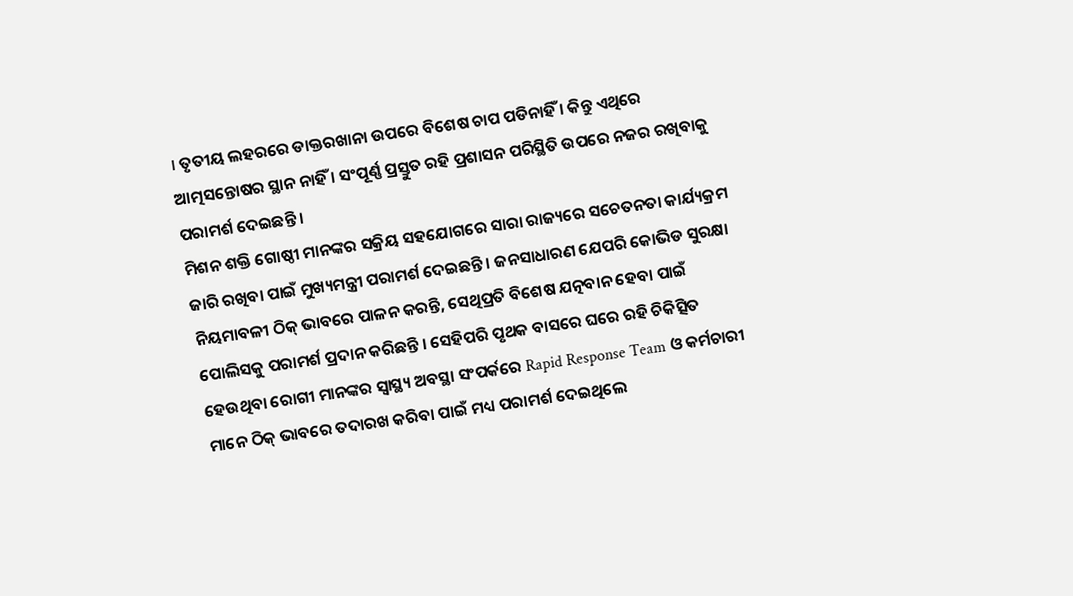। ତୃତୀୟ ଲହରରେ ଡାକ୍ତରଖାନା ଉପରେ ବିଶେଷ ଚାପ ପଡିନାହିଁ । କିନ୍ତୁ ଏଥିରେ ଆତ୍ମସନ୍ତୋଷର ସ୍ଥାନ ନାହିଁ । ସଂପୂର୍ଣ୍ଣ ପ୍ରସ୍ତୁତ ରହି ପ୍ରଶାସନ ପରିସ୍ଥିତି ଉପରେ ନଜର ରଖିବାକୁ ପରାମର୍ଶ ଦେଇଛନ୍ତି ।
ମିଶନ ଶକ୍ତି ଗୋଷ୍ଠୀ ମାନଙ୍କର ସକ୍ରିୟ ସହଯୋଗରେ ସାରା ରାଜ୍ୟରେ ସଚେତନତା କାର୍ଯ୍ୟକ୍ରମ ଜାରି ରଖିବା ପାଇଁ ମୁଖ୍ୟମନ୍ତ୍ରୀ ପରାମର୍ଶ ଦେଇଛନ୍ତି । ଜନସାଧାରଣ ଯେପରି କୋଭିଡ ସୁରକ୍ଷା ନିୟମାବଳୀ ଠିକ୍ ଭାବରେ ପାଳନ କରନ୍ତି, ସେଥିପ୍ରତି ବିଶେଷ ଯତ୍ନବାନ ହେବା ପାଇଁ ପୋଲିସକୁ ପରାମର୍ଶ ପ୍ରଦାନ କରିଛନ୍ତି । ସେହିପରି ପୃଥକ ବାସରେ ଘରେ ରହି ଚିକିତ୍ସିତ ହେଉଥିବା ରୋଗୀ ମାନଙ୍କର ସ୍ବାସ୍ଥ୍ୟ ଅବସ୍ଥା ସଂପର୍କରେ Rapid Response Team ଓ କର୍ମଚାରୀ ମାନେ ଠିକ୍ ଭାବରେ ତଦାରଖ କରିବା ପାଇଁ ମଧ୍ୟ ପରାମର୍ଶ ଦେଇଥିଲେ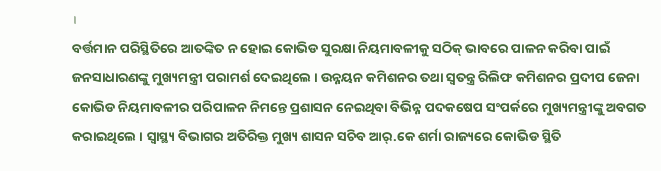।
ବର୍ତ୍ତମାନ ପରିସ୍ଥିତିରେ ଆତଙ୍କିତ ନ ହୋଇ କୋଭିଡ ସୁରକ୍ଷା ନିୟମାବଳୀକୁ ସଠିକ୍ ଭାବରେ ପାଳନ କରିବା ପାଇଁ ଜନସାଧାରଣଙ୍କୁ ମୁଖ୍ୟମନ୍ତ୍ରୀ ପରାମର୍ଶ ଦେଇଥିଲେ । ଉନ୍ନୟନ କମିଶନର ତଥା ସ୍ୱତନ୍ତ୍ର ରିଲିଫ କମିଶନର ପ୍ରଦୀପ ଜେନା କୋଭିଡ ନିୟମାବଳୀର ପରିପାଳନ ନିମନ୍ତେ ପ୍ରଶାସନ ନେଇଥିବା ବିଭିନ୍ନ ପଦକଷେପ ସଂପର୍କରେ ମୁଖ୍ୟମନ୍ତ୍ରୀଙ୍କୁ ଅବଗତ କରାଇଥିଲେ । ସ୍ୱାସ୍ଥ୍ୟ ବିଭାଗର ଅତିରିକ୍ତ ମୁଖ୍ୟ ଶାସନ ସଚିବ ଆର୍.କେ ଶର୍ମା ରାଜ୍ୟରେ କୋଭିଡ ସ୍ଥିତି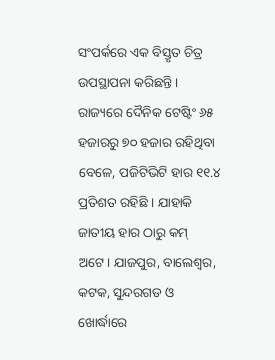ସଂପର୍କରେ ଏକ ବିସ୍ତୃତ ଚିତ୍ର ଉପସ୍ଥାପନା କରିଛନ୍ତି ।
ରାଜ୍ୟରେ ଦୈନିକ ଟେଷ୍ଟିଂ ୬୫ ହଜାରରୁ ୭୦ ହଜାର ରହିଥିବା ବେଳେ, ପଜିଟିଭିଟି ହାର ୧୧.୪ ପ୍ରତିଶତ ରହିଛି । ଯାହାକି ଜାତୀୟ ହାର ଠାରୁ କମ୍ ଅଟେ। ଯାଜପୁର, ବାଲେଶ୍ୱର, କଟକ, ସୁନ୍ଦରଗଡ ଓ ଖୋର୍ଦ୍ଧାରେ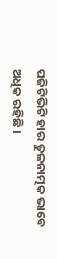ପଜିଟିଭିଟି ହାର ତୁଳନାତ୍ମକ ଭାବେ ଅଧିକ ରହିଛି ।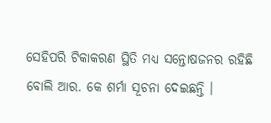ସେହିପରି ଟିକାକରଣ ସ୍ଥିତି ମଧ୍ୟ ସନ୍ତୋଷଜନର ରହିଛି ବୋଲି ଆର. କେ ଶର୍ମା ସୂଚନା ଦେଇଛନ୍ତି ।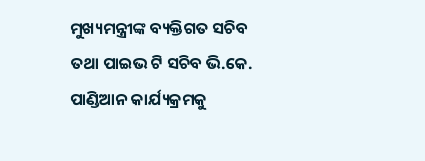ମୁଖ୍ୟମନ୍ତ୍ରୀଙ୍କ ବ୍ୟକ୍ତିଗତ ସଚିବ ତଥା ପାଇଭ ଟି ସଚିବ ଭି.କେ. ପାଣ୍ଡିଆନ କାର୍ଯ୍ୟକ୍ରମକୁ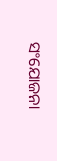ସଂଯୋଜନା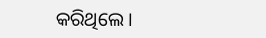କରିଥିଲେ ।